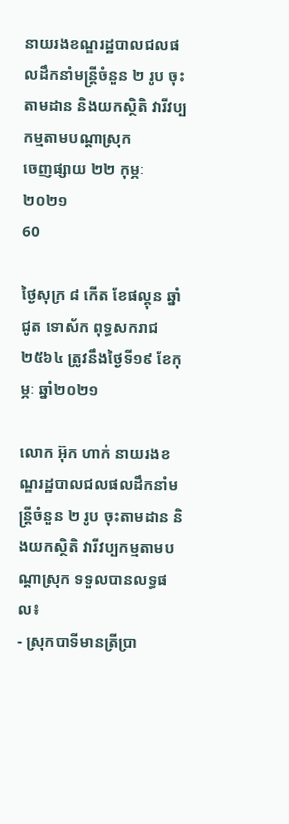នាយរងខណ្ឌរដ្ឋបាលជលផលដឹកនាំមន្រ្តីចំនួន ២ រូប ចុះតាមដាន និងយកស្ថិតិ វារីវប្បកម្មតាមបណ្តាស្រុក
ចេញផ្សាយ ២២ កុម្ភៈ ២០២១
60

ថ្ងៃសុក្រ ៨ កើត ខែផល្គុន ឆ្នាំជូត ទោស័ក ពុទ្ធសករាជ ២៥៦៤ ត្រូវនឹងថ្ងៃទី១៩ ខែកុម្ភៈ ឆ្នាំ២០២១

លោក អ៊ុក ហាក់ នាយរងខណ្ឌរដ្ឋបាលជលផលដឹកនាំមន្រ្តីចំនួន ២ រូប ចុះតាមដាន និងយកស្ថិតិ វារីវប្បកម្មតាមបណ្តាស្រុក ទទួលបានលទ្ធផល៖
- ស្រុកបាទីមានត្រីប្រា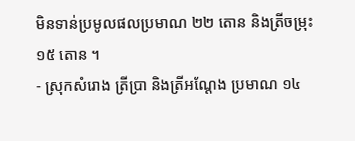មិនទាន់ប្រមូលផលប្រមាណ ២២ តោន និងត្រីចម្រុះ ១៥ តោន ។
- ស្រុកសំរោង ត្រីប្រា និងត្រីអណ្តែង ប្រមាណ ១៤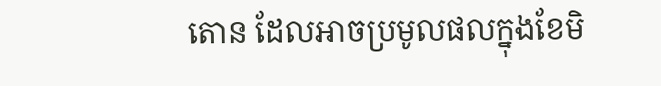តោន ដែលអាចប្រមូលផលក្នុងខែមិ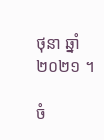ថុនា ឆ្នាំ ២០២១ ។

ចំ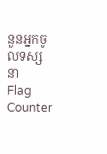នួនអ្នកចូលទស្សនា
Flag Counter